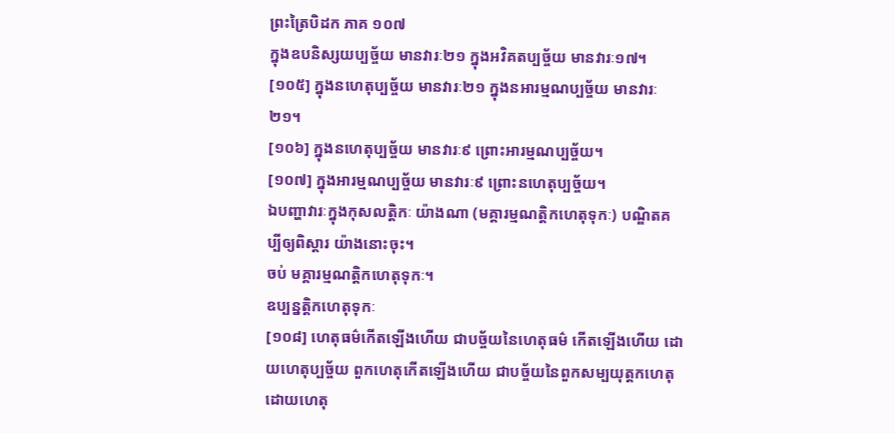ព្រះត្រៃបិដក ភាគ ១០៧
ក្នុងឧបនិស្សយប្បច្ច័យ មានវារៈ២១ ក្នុងអវិគតប្បច្ច័យ មានវារៈ១៧។
[១០៥] ក្នុងនហេតុប្បច្ច័យ មានវារៈ២១ ក្នុងនអារម្មណប្បច្ច័យ មានវារៈ២១។
[១០៦] ក្នុងនហេតុប្បច្ច័យ មានវារៈ៩ ព្រោះអារម្មណប្បច្ច័យ។
[១០៧] ក្នុងអារម្មណប្បច្ច័យ មានវារៈ៩ ព្រោះនហេតុប្បច្ច័យ។
ឯបញ្ហាវារៈក្នុងកុសលត្តិកៈ យ៉ាងណា (មគ្គារម្មណត្តិកហេតុទុកៈ) បណ្ឌិតគប្បីឲ្យពិស្តារ យ៉ាងនោះចុះ។
ចប់ មគ្គារម្មណត្តិកហេតុទុកៈ។
ឧប្បន្នត្តិកហេតុទុកៈ
[១០៨] ហេតុធម៌កើតឡើងហើយ ជាបច្ច័យនៃហេតុធម៌ កើតឡើងហើយ ដោយហេតុប្បច្ច័យ ពួកហេតុកើតឡើងហើយ ជាបច្ច័យនៃពួកសម្បយុត្តកហេតុ ដោយហេតុ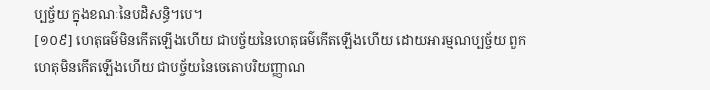ប្បច្ច័យ ក្នុងខណៈនៃបដិសន្ធិ។បេ។
[១០៩] ហេតុធម៌មិនកើតឡើងហើយ ជាបច្ច័យនៃហេតុធម៌កើតឡើងហើយ ដោយអារម្មណប្បច្ច័យ ពួកហេតុមិនកើតឡើងហើយ ជាបច្ច័យនៃចេតោបរិយញ្ញាណ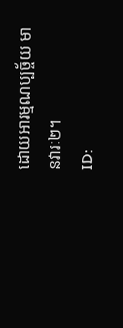ដោយអារម្មណប្បច្ច័យ មានវារៈ២។
ID: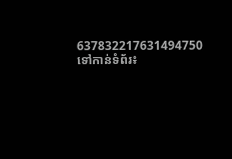637832217631494750
ទៅកាន់ទំព័រ៖